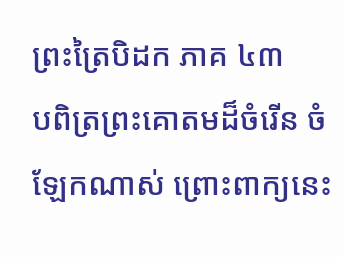ព្រះត្រៃបិដក ភាគ ៤៣
បពិត្រព្រះគោតមដ៏ចំរើន ចំឡែកណាស់ ព្រោះពាក្យនេះ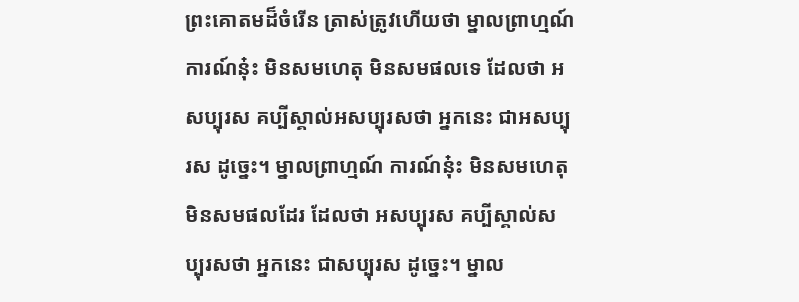ព្រះគោតមដ៏ចំរើន ត្រាស់ត្រូវហើយថា ម្នាលព្រាហ្មណ៍ ការណ៍នុ៎ះ មិនសមហេតុ មិនសមផលទេ ដែលថា អសប្បុរស គប្បីស្គាល់អសប្បុរសថា អ្នកនេះ ជាអសប្បុរស ដូច្នេះ។ ម្នាលព្រាហ្មណ៍ ការណ៍នុ៎ះ មិនសមហេតុ មិនសមផលដែរ ដែលថា អសប្បុរស គប្បីស្គាល់សប្បុរសថា អ្នកនេះ ជាសប្បុរស ដូច្នេះ។ ម្នាល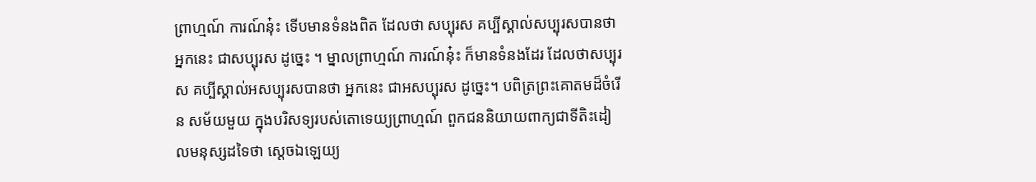ព្រាហ្មណ៍ ការណ៍នុ៎ះ ទើបមានទំនងពិត ដែលថា សប្បុរស គប្បីស្គាល់សប្បុរសបានថា អ្នកនេះ ជាសប្បុរស ដូច្នេះ ។ ម្នាលព្រាហ្មណ៍ ការណ៍នុ៎ះ ក៏មានទំនងដែរ ដែលថាសប្បុរស គប្បីស្គាល់អសប្បុរសបានថា អ្នកនេះ ជាអសប្បុរស ដូច្នេះ។ បពិត្រព្រះគោតមដ៏ចំរើន សម័យមួយ ក្នុងបរិសទ្យរបស់តោទេយ្យព្រាហ្មណ៍ ពួកជននិយាយពាក្យជាទីតិះដៀលមនុស្សដទៃថា ស្ដេចឯឡេយ្យ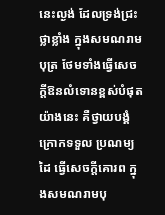នេះល្ងង់ ដែលទ្រង់ជ្រះថ្លាខ្លាំង ក្នុងសមណរាមបុត្រ ថែមទាំងធ្វើសេចក្ដីឱនលំទោនខ្ពស់បំផុត យ៉ាងនេះ គឺថ្វាយបង្គំ ក្រោកទទួល ប្រណម្យដៃ ធ្វើសេចក្ដីគោរព ក្នុងសមណរាមបុ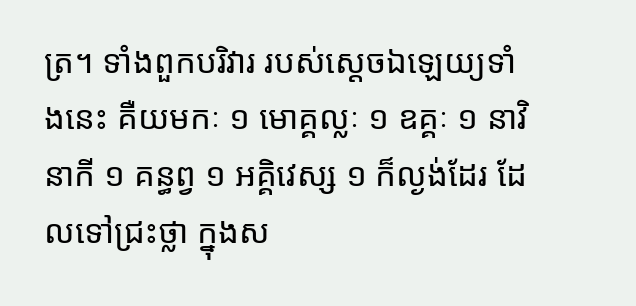ត្រ។ ទាំងពួកបរិវារ របស់ស្ដេចឯឡេយ្យទាំងនេះ គឺយមកៈ ១ មោគ្គល្លៈ ១ ឧគ្គៈ ១ នាវិនាកី ១ គន្ធព្វ ១ អគ្គិវេស្ស ១ ក៏ល្ងង់ដែរ ដែលទៅជ្រះថ្លា ក្នុងស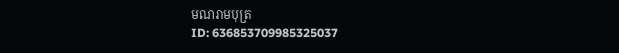មណរាមបុត្រ
ID: 636853709985325037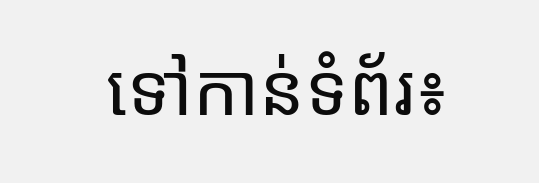ទៅកាន់ទំព័រ៖